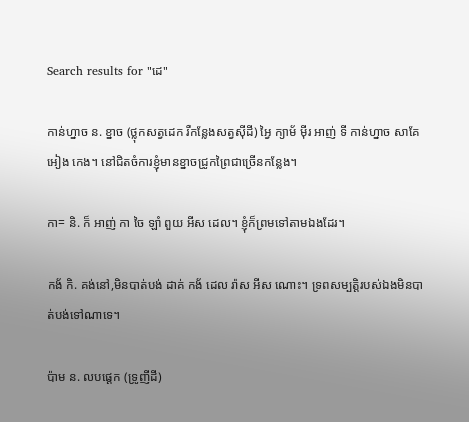Search results for "ដេ"

កាន់ហ្នាច ន. ខ្នាច (ថ្លុកសត្វដេក រឺកន្លែងសត្វស៊ីដី) អ្វៃ ក្យាម័ ម៉ីរ អាញ់ ទី កាន់ហ្នាច សាគែ អៀង កេង។ នៅជិតចំការខ្ញុំមានខ្នាចជ្រូកព្រៃជាច្រើនកន្លែង។

កា= និ. ក៏ អាញ់ កា ចៃ ឡាំ ពួយ អីស ដេល។ ខ្ញុំក៏ព្រមទៅតាមឯងដែរ។

កង័ កិ. គង់នៅ,មិនបាត់បង់ ដាគ់ កង័ ដេល រ៉ាស អីស ណោះ។ ទ្រពសម្បត្តិរបស់ឯងមិនបាត់បង់ទៅណាទេ។

ប៉ាម ន. លបផ្ដេក (ទ្រូញីដី)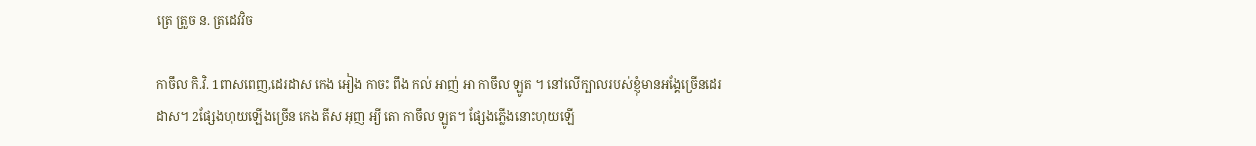ត្រេ ត្រួច ន. ត្រដេវវិច

កាចឹល កិ.វិ. 1ពាសពេញ,ដេរដាស កេង អៀង កាចះ ពឹង កល់ អាញ់ អា កាចឹល ឡូត ។ នៅលើក្បាលរបស់ខ្ញុំមានអង្គែច្រើនដេរដាស។ 2ផ្សែងហុយឡើងច្រើន កេង តីស អុញ អ្យី តោ កាចឹល ឡូត។ ផ្សែងភ្លើងនោះហុយឡើ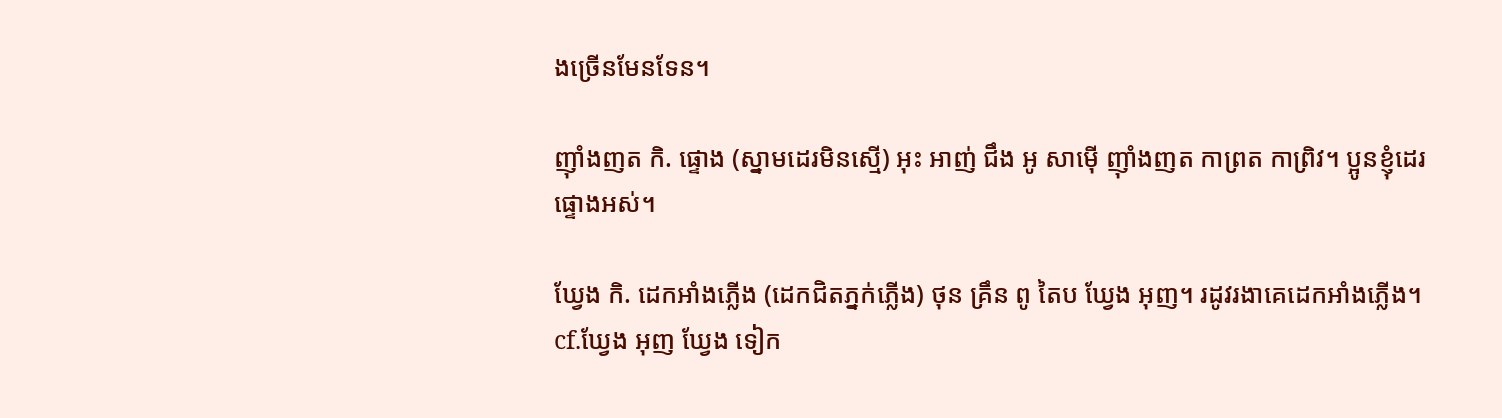ងច្រើនមែនទែន។

ញ៉ាំងញត កិ. ផ្ទោង (ស្នាមដេរមិនស្មើ) អុះ អាញ់ ជឹង អូ សាម៉ើ ញ៉ាំងញត កាព្រត កាព្រិវ។ ប្អូនខ្ញុំដេរផ្ទោងអស់។

ឃ្វែង កិ. ដេកអាំងភ្លើង (ដេកជិតភ្នក់ភ្លើង) ថុន គ្រឹន ពូ តៃប ឃ្វែង អុញ។ រដូវរងាគេដេកអាំងភ្លើង។ cf.ឃ្វែង អុញ ឃ្វែង ទៀក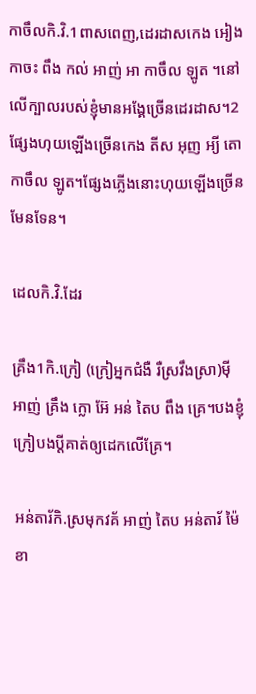កាចឹលកិ.វិ.1ពាសពេញ,ដេរដាសកេង អៀង កាចះ ពឹង កល់ អាញ់ អា កាចឹល ឡូត ។នៅលើក្បាលរបស់ខ្ញុំមានអង្គែច្រើនដេរដាស។2ផ្សែងហុយឡើងច្រើនកេង តីស អុញ អ្យី តោ កាចឹល ឡូត។ផ្សែងភ្លើងនោះហុយឡើងច្រើនមែនទែន។

ដេលកិ.វិ.ដែរ

គ្រឹង1កិ.ក្រៀ (ក្រៀអ្នកជំងឺ រឺស្រវឹងស្រា)ម៉ី អាញ់ គ្រឹង ក្លោ អ៊ែ អន់ តៃប ពឹង គ្រេ។បងខ្ញុំក្រៀបងប្តីគាត់ឲ្យដេកលើគ្រែ។

អន់តារ័កិ.ស្រមុកវគ័ អាញ់ តៃប អន់តារ័ ម៉ៃ ខា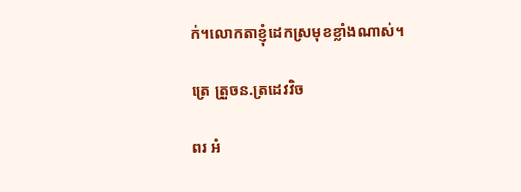ក់។លោកតាខ្ញុំដេកស្រមុខខ្លាំងណាស់។

ត្រេ ត្រួចន.ត្រដេវវិច

ពរ អំ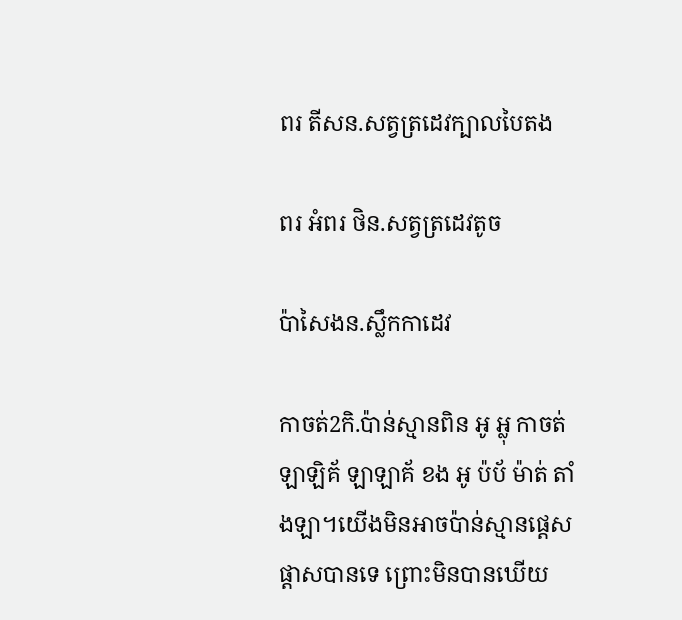ពរ តីសន.សត្វត្រដេវក្បាលបៃតង

ពរ អំពរ ថិន.សត្វត្រដេវតូច

ប៉ាសៃងន.ស្លឹកកាដេវ

កាចត់2កិ.ប៉ាន់ស្មានពិន អូ អ្លុ កាចត់ ឡាឡិគ័ ឡាឡាគ័ ខង អូ ប៉ប័ ម៉ាត់ តាំងឡា។យើងមិនអាចប៉ាន់ស្មានផ្ដេសផ្ដាសបានទេ ព្រោះមិនបានឃើយ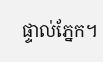ផ្ទាល់ភ្នែក។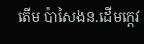តើម ប៉ាសៃងន.ដើមក្ដេវ